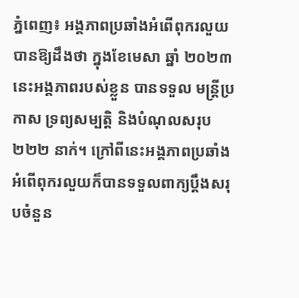ភ្នំពេញ៖ អង្គភាពប្រឆាំងអំពើពុករលួយបានឱ្យដឹងថា ក្នុងខែមេសា ឆ្នាំ ២០២៣នេះអង្គភាពរបស់ខ្លួន បានទទួល មន្រ្តីប្រកាស ទ្រព្យសម្បត្តិ និងបំណុលសរុប ២២២ នាក់។ ក្រៅពីនេះអង្គភាពប្រឆាំងអំពើពុករលួយក៏បានទទួលពាក្យប្តឹងសរុបចំនួន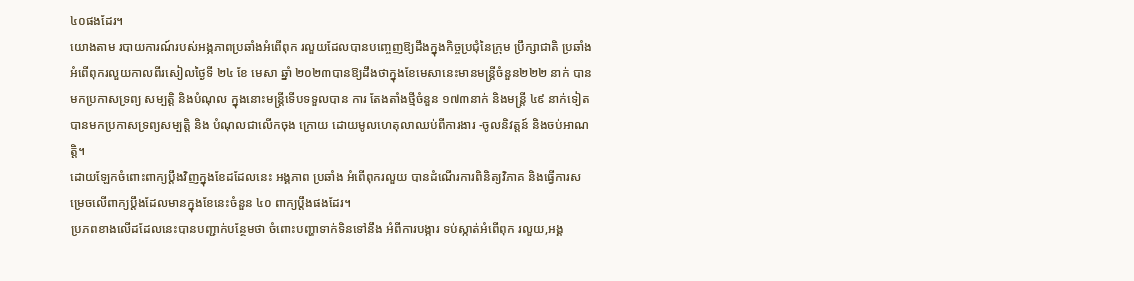៤០ផងដែរ។
យោងតាម របាយការណ៍របស់អង្ភភាពប្រឆាំងអំពើពុក រលួយដែលបានបញ្ចេញឱ្យដឹងក្នុងកិច្ចប្រជុំនៃក្រុម ប្រឹក្សាជាតិ ប្រឆាំងអំពើពុករលួយកាលពីរសៀលថ្ងៃទី ២៤ ខែ មេសា ឆ្នាំ ២០២៣បានឱ្យដឹងថាក្នុងខែមេសានេះមានមន្ត្រីចំនួន២២២ នាក់ បានមកប្រកាសទ្រព្យ សម្បត្តិ និងបំណុល ក្នុងនោះមន្ត្រីទើបទទួលបាន ការ តែងតាំងថ្មីចំនួន ១៧៣នាក់ និងមន្ត្រី ៤៩ នាក់ទៀត បានមកប្រកាសទ្រព្យសម្បត្តិ និង បំណុលជាលើកចុង ក្រោយ ដោយមូលហេតុលាឈប់ពីការងារ -ចូលនិវត្តន៍ និងចប់អាណត្តិ។
ដោយឡែកចំពោះពាក្យប្តឹងវិញក្នុងខែដដែលនេះ អង្គភាព ប្រឆាំង អំពើពុករលួយ បានដំណើរការពិនិត្យវិភាគ និងធ្វើការសម្រេចលើពាក្យប្ដឹងដែលមានក្នុងខែនេះចំនួន ៤០ ពាក្យប្ដឹងផងដែរ។
ប្រភពខាងលើដដែលនេះបានបញ្ជាក់បន្ថែមថា ចំពោះបញ្ហាទាក់ទិនទៅនឹង អំពីការបង្ការ ទប់ស្កាត់អំពើពុក រលួយ,អង្គ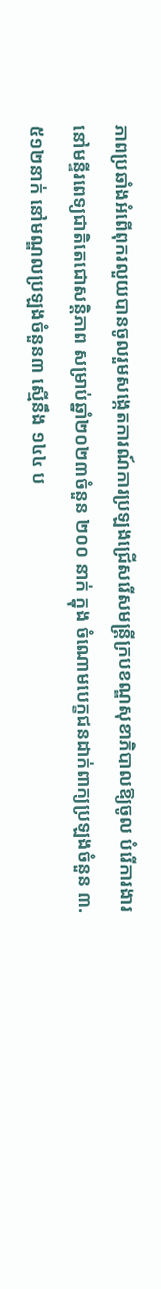ភាពប្រឆាំងអំពើពុករលួយបានចូលរួមសង្កេតការណ៍ការប្រឡងជ្រើសរើសមន្ត្រីក្របខណ្ឌសុខាភិបាលឱ្យចូល បំរើការងារនៅមន្ទីរពេទ្យជាតិតេជោសន្តិភាព សម្រាប់ឆ្នាំ២០២៣ចំនួន ២០០ នាក់ ក្នុង ចំណោមបេក្ខជនដាក់ពាក្យប្រឡងចំនួន ៣.៥១២នាក់ នៅមណ្ឌលប្រឡងចំនួន៣ ស្មើនឹង ១៤៤ ប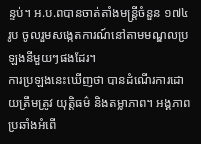ន្ទប់។ អ.ប.ពបានចាត់តាំងមន្ត្រីចំនួន ១៧៤ រូប ចូលរួមសង្កេតការណ៍នៅតាមមណ្ឌលប្រឡងនីមួយៗផងដែរ។
ការប្រឡងនេះឃើញថា បានដំណើរការដោយត្រឹមត្រូវ យុត្តិធម៌ និងតម្លាភាព។ អង្គភាពប្រឆាំងអំពើ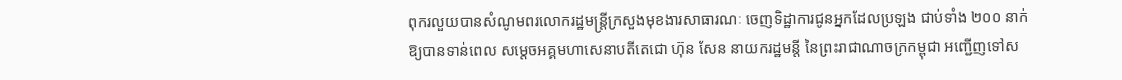ពុករលួយបានសំណូមពរលោករដ្ឋមន្ត្រីក្រសួងមុខងារសាធារណៈ ចេញទិដ្ឋាការជូនអ្នកដែលប្រឡង ជាប់ទាំង ២០០ នាក់ ឱ្យបានទាន់ពេល សម្តេចអគ្គមហាសេនាបតីតេជោ ហ៊ុន សែន នាយករដ្ឋមន្តី នៃព្រះរាជាណាចក្រកម្ពុជា អញ្ជើញទៅស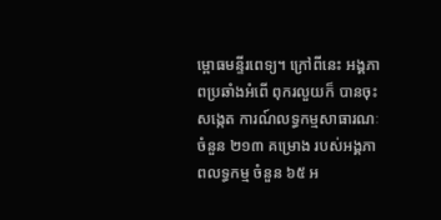ម្ពោធមន្ទីរពេទ្យ។ ក្រៅពីនេះ អង្គភាពប្រឆាំងអំពើ ពុករលួយក៏ បានចុះសង្កេត ការណ៍លទ្ធកម្មសាធារណៈ ចំនួន ២១៣ គម្រោង របស់អង្គភាពលទ្ធកម្ម ចំនួន ៦៥ អ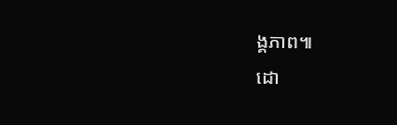ង្គភាព៕
ដោ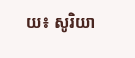យ៖ សូរិយា